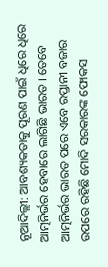ନୂଆଦିଲ୍ଲୀ: ଆବଶ୍ୟକତାକୁ ପୂରଣ ପାଇଁ ଧିରେ ଧିରେ ଆତ୍ମନିର୍ଭର ହେବାରେ ଲାଗିଛି ଭାରତ । ତେବେ ଆତ୍ମନିର୍ଭର ଭାରତ ପରେ ଏବେ ରପ୍ତାନୀ ବଜାର ଉପରେ ରହିଛି ମୋଦି ସରକାରଙ୍କ ଫୋକସ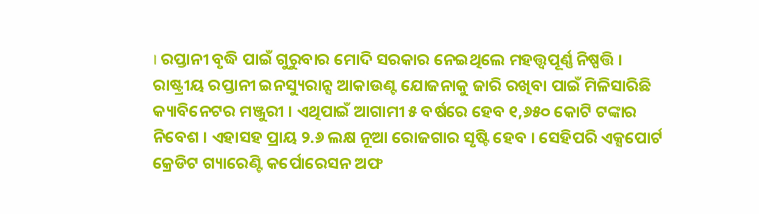। ରପ୍ତାନୀ ବୃଦ୍ଧି ପାଇଁ ଗୁରୁବାର ମୋଦି ସରକାର ନେଇଥିଲେ ମହତ୍ତ୍ଵପୂର୍ଣ୍ଣ ନିଷ୍ପତ୍ତି ।
ରାଷ୍ଟ୍ରୀୟ ରପ୍ତାନୀ ଇନସ୍ୟୁରାନ୍ସ ଆକାଉଣ୍ଟ ଯୋଜନାକୁ ଜାରି ରଖିବା ପାଇଁ ମିଳିସାରିଛି କ୍ୟାବିନେଟର ମଞ୍ଜୁରୀ । ଏଥିପାଇଁ ଆଗାମୀ ୫ ବର୍ଷରେ ହେବ ୧,୬୫୦ କୋଟି ଟଙ୍କାର ନିବେଶ । ଏହାସହ ପ୍ରାୟ ୨.୬ ଲକ୍ଷ ନୂଆ ରୋଜଗାର ସୃଷ୍ଟି ହେବ । ସେହିପରି ଏକ୍ସପୋର୍ଟ କ୍ରେଡିଟ ଗ୍ୟାରେଣ୍ଟି କର୍ପୋରେସନ ଅଫ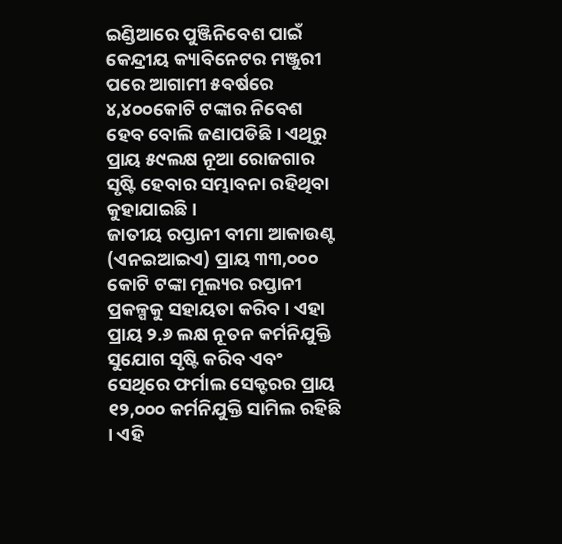ଇଣ୍ଡିଆରେ ପୁଞ୍ଜିନିବେଶ ପାଇଁ କେନ୍ଦ୍ରୀୟ କ୍ୟାବିନେଟର ମଞ୍ଜୁରୀ ପରେ ଆଗାମୀ ୫ବର୍ଷରେ ୪,୪୦୦କୋଟି ଟଙ୍କାର ନିବେଶ ହେବ ବୋଲି ଜଣାପଡିଛି । ଏଥିରୁ ପ୍ରାୟ ୫୯ଲକ୍ଷ ନୂଆ ରୋଜଗାର ସୃଷ୍ଟି ହେବାର ସମ୍ଭାବନା ରହିଥିବା କୁହାଯାଇଛି ।
ଜାତୀୟ ରପ୍ତାନୀ ବୀମା ଆକାଉଣ୍ଟ (ଏନଇଆଇଏ) ପ୍ରାୟ ୩୩,୦୦୦ କୋଟି ଟଙ୍କା ମୂଲ୍ୟର ରପ୍ତାନୀ ପ୍ରକଳ୍ପକୁ ସହାୟତା କରିବ । ଏହା ପ୍ରାୟ ୨.୬ ଲକ୍ଷ ନୂତନ କର୍ମନିଯୁକ୍ତି ସୁଯୋଗ ସୃଷ୍ଟି କରିବ ଏବଂ ସେଥିରେ ଫର୍ମାଲ ସେକ୍ଟରର ପ୍ରାୟ ୧୨,୦୦୦ କର୍ମନିଯୁକ୍ତି ସାମିଲ ରହିଛି । ଏହି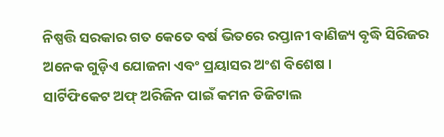ନିଷ୍ପତ୍ତି ସରକାର ଗତ କେତେ ବର୍ଷ ଭିତରେ ରପ୍ତାନୀ ବାଣିଜ୍ୟ ବୃଦ୍ଧି ସିରିଜର ଅନେକ ଗୁଡ଼ିଏ ଯୋଜନା ଏବଂ ପ୍ରୟାସର ଅଂଶ ବିଶେଷ ।
ସାର୍ଟିଫିକେଟ ଅଫ୍ ଅରିଜିନ ପାଇଁ କମନ ଡିଜିଟାଲ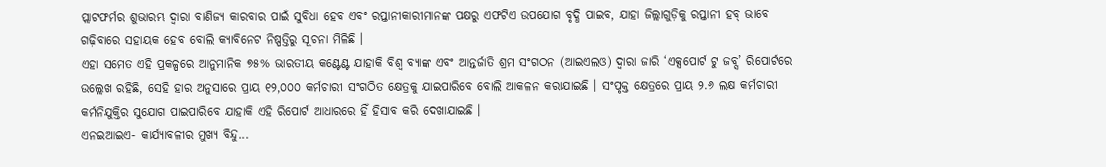ପ୍ଲାଟଫର୍ମର ଶୁଭାରମ୍ଭ ଦ୍ବାରା ବାଣିଜ୍ୟ କାରବାର ପାଇଁ ସୁବିଧା ହେବ ଏବଂ ରପ୍ତାନୀକାରୀମାନଙ୍କ ପକ୍ଷରୁ ଏଫଟିଏ ଉପଯୋଗ ବୃଦ୍ଧି ପାଇବ, ଯାହା ଜିଲ୍ଲାଗୁଡ଼ିକୁ ରପ୍ତାନୀ ହବ୍ ଭାବେ ଗଢ଼ିବାରେ ସହାୟକ ହେବ ବୋଲି କ୍ୟାବିନେଟ ନିଷ୍ପତ୍ତିରୁ ସୂଚନା ମିଳିଛି ।
ଏହା ସମେତ ଏହି ପ୍ରକଳ୍ପରେ ଆନୁମାନିକ ୭୫% ଭାରତୀୟ କଣ୍ଟେଣ୍ଟ ଯାହାକି ବିଶ୍ବ ବ୍ୟାଙ୍କ ଏବଂ ଆନ୍ତର୍ଜାତି ଶ୍ରମ ସଂଗଠନ (ଆଇଏଲଓ) ଦ୍ବାରା ଜାରି ‘ଏକ୍ସପୋର୍ଟ ଟୁ ଜବ୍ସ’ ରିପୋର୍ଟରେ ଉଲ୍ଲେଖ ରହିଛି, ସେହି ହାର ଅନୁସାରେ ପ୍ରାୟ ୧୨,୦୦୦ କର୍ମଚାରୀ ସଂଗଠିତ କ୍ଷେତ୍ରକୁ ଯାଇପାରିବେ ବୋଲି ଆକଳନ କରାଯାଇଛି । ସଂପୃକ୍ତ କ୍ଷେତ୍ରରେ ପ୍ରାୟ ୨.୬ ଲକ୍ଷ କର୍ମଚାରୀ କର୍ମନିଯୁକ୍ତିର ସୁଯୋଗ ପାଇପାରିବେ ଯାହାକି ଏହି ରିପୋର୍ଟ ଆଧାରରେ ହିଁ ହିସାବ କରି ଦେଖାଯାଇଛି ।
ଏନଇଆଇଏ- କାର୍ଯ୍ୟାବଳୀର ମୁଖ୍ୟ ବିନ୍ଦୁ...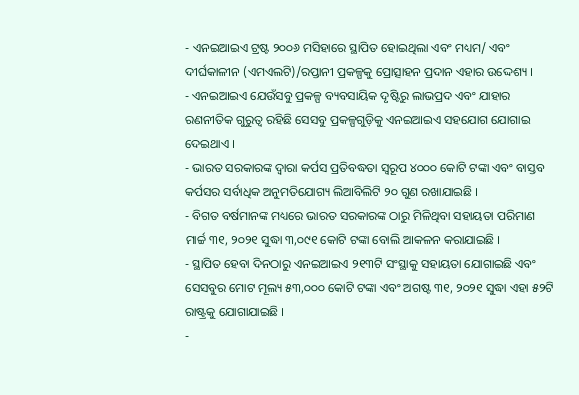- ଏନଇଆଇଏ ଟ୍ରଷ୍ଟ ୨୦୦୬ ମସିହାରେ ସ୍ଥାପିତ ହୋଇଥିଲା ଏବଂ ମଧ୍ୟମ/ ଏବଂ ଦୀର୍ଘକାଳୀନ (ଏମଏଲଟି)/ରପ୍ତାନୀ ପ୍ରକଳ୍ପକୁ ପ୍ରୋତ୍ସାହନ ପ୍ରଦାନ ଏହାର ଉଦ୍ଦେଶ୍ୟ ।
- ଏନଇଆଇଏ ଯେଉଁସବୁ ପ୍ରକଳ୍ପ ବ୍ୟବସାୟିକ ଦୃଷ୍ଟିରୁ ଲାଭପ୍ରଦ ଏବଂ ଯାହାର ରଣନୀତିକ ଗୁରୁତ୍ବ ରହିଛି ସେସବୁ ପ୍ରକଳ୍ପଗୁଡ଼ିକୁ ଏନଇଆଇଏ ସହଯୋଗ ଯୋଗାଇ ଦେଇଥାଏ ।
- ଭାରତ ସରକାରଙ୍କ ଦ୍ବାରା କର୍ପସ ପ୍ରତିବଦ୍ଧତା ସ୍ବରୂପ ୪୦୦୦ କୋଟି ଟଙ୍କା ଏବଂ ବାସ୍ତବ କର୍ପସର ସର୍ବାଧିକ ଅନୁମତିଯୋଗ୍ୟ ଲିଆବିଲିଟି ୨୦ ଗୁଣ ରଖାଯାଇଛି ।
- ବିଗତ ବର୍ଷମାନଙ୍କ ମଧ୍ୟରେ ଭାରତ ସରକାରଙ୍କ ଠାରୁ ମିଳିଥିବା ସହାୟତା ପରିମାଣ ମାର୍ଚ୍ଚ ୩୧, ୨୦୨୧ ସୁଦ୍ଧା ୩,୦୯୧ କୋଟି ଟଙ୍କା ବୋଲି ଆକଳନ କରାଯାଇଛି ।
- ସ୍ଥାପିତ ହେବା ଦିନଠାରୁ ଏନଇଆଇଏ ୨୧୩ଟି ସଂସ୍ଥାକୁ ସହାୟତା ଯୋଗାଇଛି ଏବଂ ସେସବୁର ମୋଟ ମୂଲ୍ୟ ୫୩,୦୦୦ କୋଟି ଟଙ୍କା ଏବଂ ଅଗଷ୍ଟ ୩୧, ୨୦୨୧ ସୁଦ୍ଧା ଏହା ୫୨ଟି ରାଷ୍ଟ୍ରକୁ ଯୋଗାଯାଇଛି ।
-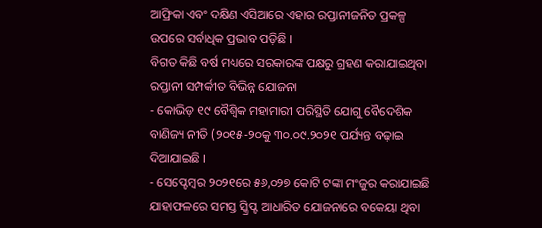ଆଫ୍ରିକା ଏବଂ ଦକ୍ଷିଣ ଏସିଆରେ ଏହାର ରପ୍ତାନୀଜନିତ ପ୍ରକଳ୍ପ ଉପରେ ସର୍ବାଧିକ ପ୍ରଭାବ ପଡ଼ିଛି ।
ବିଗତ କିଛି ବର୍ଷ ମଧ୍ୟରେ ସରକାରଙ୍କ ପକ୍ଷରୁ ଗ୍ରହଣ କରାଯାଇଥିବା ରପ୍ତାନୀ ସମ୍ପର୍କୀତ ବିଭିନ୍ନ ଯୋଜନା
- କୋଭିଡ଼ ୧୯ ବୈଶ୍ୱିକ ମହାମାରୀ ପରିସ୍ଥିତି ଯୋଗୁ ବୈଦେଶିକ ବାଣିଜ୍ୟ ନୀତି (୨୦୧୫-୨୦କୁ ୩୦.୦୯.୨୦୨୧ ପର୍ଯ୍ୟନ୍ତ ବଢ଼ାଇ ଦିଆଯାଇଛି ।
- ସେପ୍ଟେମ୍ବର ୨୦୨୧ରେ ୫୬,୦୨୭ କୋଟି ଟଙ୍କା ମଂଜୁର କରାଯାଇଛି ଯାହାଫଳରେ ସମସ୍ତ ସ୍କ୍ରିପ୍ଟ ଆଧାରିତ ଯୋଜନାରେ ବକେୟା ଥିବା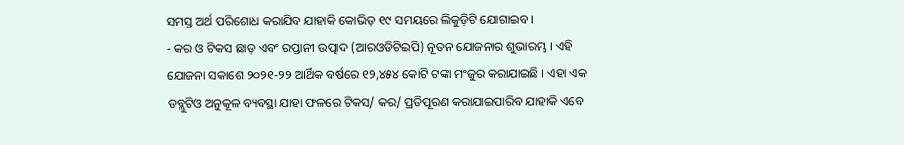ସମସ୍ତ ଅର୍ଥ ପରିଶୋଧ କରାଯିବ ଯାହାକି କୋଭିଡ଼ ୧୯ ସମୟରେ ଲିକୁଡ଼ିଟି ଯୋଗାଇବ ।
- କର ଓ ଟିକସ ଛାଡ଼ ଏବଂ ରପ୍ତାନୀ ଉତ୍ପାଦ (ଆରଓଡିଟିଇପି) ନୂତନ ଯୋଜନାର ଶୁଭାରମ୍ଭ । ଏହି ଯୋଜନା ସକାଶେ ୨୦୨୧-୨୨ ଆର୍ଥିକ ବର୍ଷରେ ୧୨,୪୫୪ କୋଟି ଟଙ୍କା ମଂଜୁର କରାଯାଇଛି । ଏହା ଏକ ଡବ୍ଲୁଟିଓ ଅନୁକୂଳ ବ୍ୟବସ୍ଥା ଯାହା ଫଳରେ ଟିକସ/ କର/ ପ୍ରତିପୂରଣ କରାଯାଇପାରିବ ଯାହାକି ଏବେ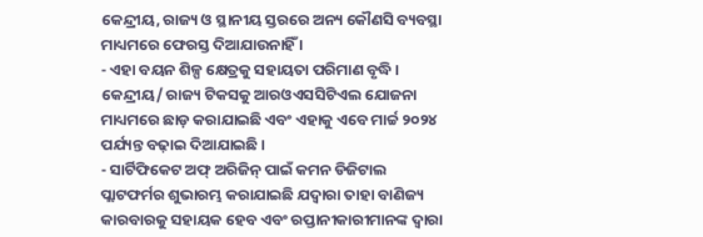କେନ୍ଦ୍ରୀୟ, ରାଜ୍ୟ ଓ ସ୍ଥାନୀୟ ସ୍ତରରେ ଅନ୍ୟ କୌଣସି ବ୍ୟବସ୍ଥା ମାଧ୍ୟମରେ ଫେରସ୍ତ ଦିଆଯାଉନାହିଁ ।
- ଏହା ବୟନ ଶିଳ୍ପ କ୍ଷେତ୍ରକୁ ସହାୟତା ପରିମାଣ ବୃଦ୍ଧି । କେନ୍ଦ୍ରୀୟ/ ରାଜ୍ୟ ଟିକସକୁ ଆରଓଏସସିଟିଏଲ ଯୋଜନା ମାଧ୍ୟମରେ ଛାଡ଼ କରାଯାଇଛି ଏବଂ ଏହାକୁ ଏବେ ମାର୍ଚ୍ଚ ୨୦୨୪ ପର୍ଯ୍ୟନ୍ତ ବଢ଼ାଇ ଦିଆଯାଇଛି ।
- ସାର୍ଟିଫିକେଟ ଅଫ୍ ଅରିଜିନ୍ ପାଇଁ କମନ ଡିଜିଟାଲ ପ୍ଲାଟଫର୍ମର ଶୁଭାରମ୍ଭ କରାଯାଇଛି ଯଦ୍ୱାରା ତାହା ବାଣିଜ୍ୟ କାରବାରକୁ ସହାୟକ ହେବ ଏବଂ ରପ୍ତାନୀକାରୀମାନଙ୍କ ଦ୍ୱାରା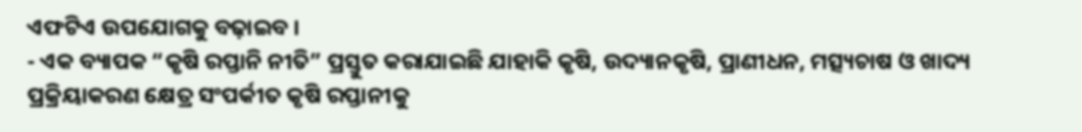ଏଫଟିଏ ଉପଯୋଗକୁ ବଢ଼ାଇବ ।
- ଏକ ବ୍ୟାପକ “କୃଷି ରପ୍ତାନି ନୀତି” ପ୍ରସ୍ତୁତ କରାଯାଇଛି ଯାହାକି କୃଷି, ଉଦ୍ୟାନକୃଷି, ପ୍ରାଣୀଧନ, ମତ୍ସ୍ୟଚାଷ ଓ ଖାଦ୍ୟ ପ୍ରକ୍ରିୟାକରଣ କ୍ଷେତ୍ର ସଂପର୍କୀତ କୃଷି ରପ୍ତାନୀକୁ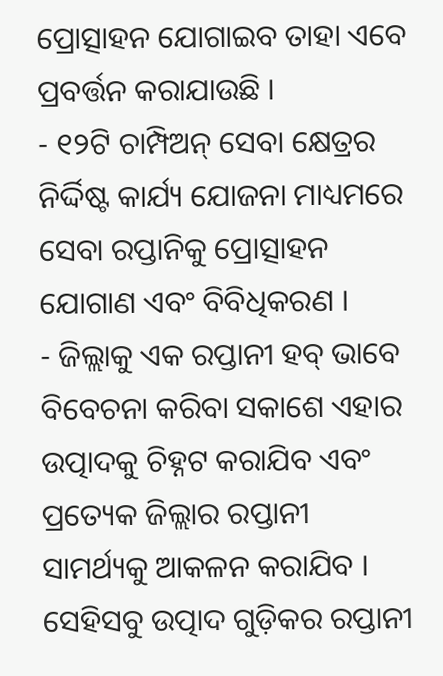ପ୍ରୋତ୍ସାହନ ଯୋଗାଇବ ତାହା ଏବେ ପ୍ରବର୍ତ୍ତନ କରାଯାଉଛି ।
- ୧୨ଟି ଚାମ୍ପିଅନ୍ ସେବା କ୍ଷେତ୍ରର ନିର୍ଦ୍ଦିଷ୍ଟ କାର୍ଯ୍ୟ ଯୋଜନା ମାଧ୍ୟମରେ ସେବା ରପ୍ତାନିକୁ ପ୍ରୋତ୍ସାହନ ଯୋଗାଣ ଏବଂ ବିବିଧିକରଣ ।
- ଜିଲ୍ଲାକୁ ଏକ ରପ୍ତାନୀ ହବ୍ ଭାବେ ବିବେଚନା କରିବା ସକାଶେ ଏହାର ଉତ୍ପାଦକୁ ଚିହ୍ନଟ କରାଯିବ ଏବଂ ପ୍ରତ୍ୟେକ ଜିଲ୍ଲାର ରପ୍ତାନୀ ସାମର୍ଥ୍ୟକୁ ଆକଳନ କରାଯିବ । ସେହିସବୁ ଉତ୍ପାଦ ଗୁଡ଼ିକର ରପ୍ତାନୀ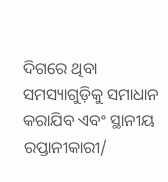ଦିଗରେ ଥିବା ସମସ୍ୟାଗୁଡ଼ିକୁ ସମାଧାନ କରାଯିବ ଏବଂ ସ୍ଥାନୀୟ ରପ୍ତାନୀକାରୀ/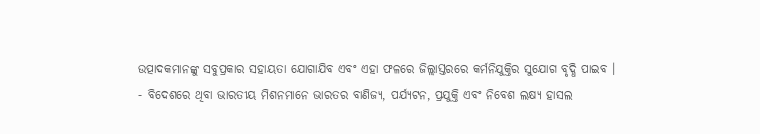ଉତ୍ପାଦକମାନଙ୍କୁ ସବୁପ୍ରକାର ସହାୟତା ଯୋଗାଯିବ ଏବଂ ଏହା ଫଳରେ ଜିଲ୍ଲାସ୍ତରରେ କର୍ମନିଯୁକ୍ତିର ସୁଯୋଗ ବୃଦ୍ଧି ପାଇବ ।
- ବିଦେଶରେ ଥିବା ଭାରତୀୟ ମିଶନମାନେ ଭାରତର ବାଣିଜ୍ୟ, ପର୍ଯ୍ୟଟନ, ପ୍ରଯୁକ୍ତି ଏବଂ ନିବେଶ ଲକ୍ଷ୍ୟ ହାସଲ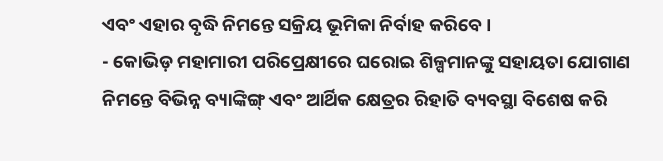ଏବଂ ଏହାର ବୃଦ୍ଧି ନିମନ୍ତେ ସକ୍ରିୟ ଭୂମିକା ନିର୍ବାହ କରିବେ ।
- କୋଭିଡ଼ ମହାମାରୀ ପରିପ୍ରେକ୍ଷୀରେ ଘରୋଇ ଶିଳ୍ପମାନଙ୍କୁ ସହାୟତା ଯୋଗାଣ ନିମନ୍ତେ ବିଭିନ୍ନ ବ୍ୟାଙ୍କିଙ୍ଗ୍ ଏବଂ ଆର୍ଥିକ କ୍ଷେତ୍ରର ରିହାତି ବ୍ୟବସ୍ଥା ବିଶେଷ କରି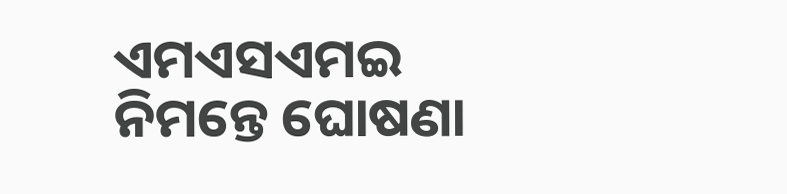ଏମଏସଏମଇ ନିମନ୍ତେ ଘୋଷଣା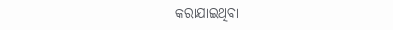କରାଯାଇଥିବା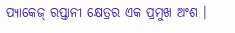ପ୍ୟାକେଜ୍ ରପ୍ତାନୀ କ୍ଷେତ୍ରର ଏକ ପ୍ରମୁଖ ଅଂଶ ।